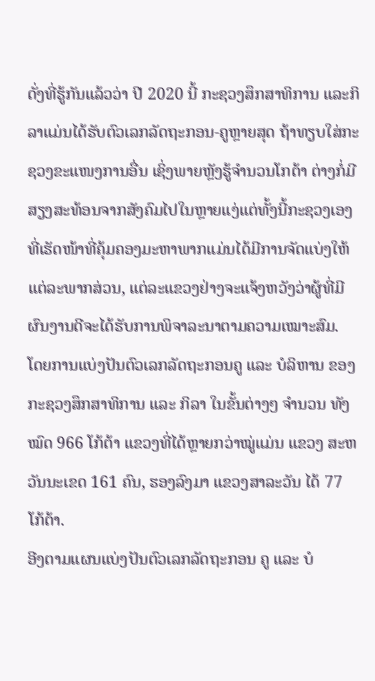ດັ່ງທີ່ຮູ້ກັນແລ້ວວ່າ ປີ 2020 ນີ້ ກະຊວງສຶກສາທິການ ແລະກິລາແມ່ນໄດ້ຮັບຕົວເລກລັດຖະກອນ-ຄູຫຼາຍສຸດ ຖ້າທຽບໃສ່ກະຊວງຂະແໜງການອື່ນ ເຊິ່ງພາຍຫຼັງຮູ້ຈຳນວນໂກຕ້າ ຕ່າງກໍ່ມີສຽງສະທ້ອນຈາກສັງຄົມໄປໃນຫຼາຍແງ່ແຕ່ທັ້ງນີ້ກະຊວງເອງທີ່ເຮັດໜ້າທີ່ຄຸ້ມຄອງມະຫາພາກແມ່ນໄດ້ມີການຈັດແບ່ງໃຫ້ແຕ່ລະພາກສ່ວນ, ແຕ່ລະແຂວງຢ່າງຈະແຈ້ງຫວັງວ່າຜູ້ທີ່ມີຜົນງານດີຈະໄດ້ຮັບການພິຈາລະນາຕາມຄວາມເໝາະສົມ.
ໂດຍການແບ່ງປັນຕົວເລກລັດຖະກອນຄູ ແລະ ບໍລິຫານ ຂອງ ກະຊວງສຶກສາທິການ ແລະ ກິລາ ໃນຂັ້ນຕ່າງໆ ຈຳນວນ ທັງໝົດ 966 ໂກ້ຕ້າ ແຂວງທີ່ໄດ້ຫຼາຍກວ່າໝູ່ແມ່ນ ແຂວງ ສະຫວັນນະເຂດ 161 ຄົນ, ຮອງລົງມາ ແຂວງສາລະວັນ ໄດ້ 77 ໂກ້ຕ້າ.
ອີງຕາມແຜນແບ່ງປັນຕົວເລກລັດຖະກອນ ຄູ ແລະ ບໍ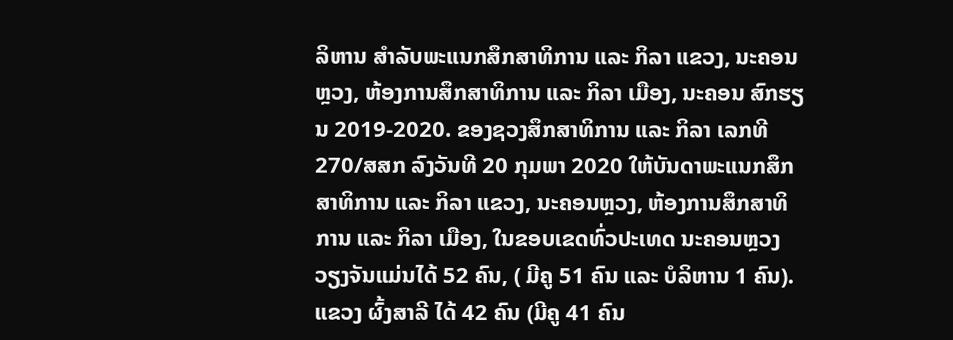ລິຫານ ສໍາລັບພະແນກສຶກສາທິການ ແລະ ກິລາ ແຂວງ, ນະຄອນຫຼວງ, ຫ້ອງການສຶກສາທິການ ແລະ ກິລາ ເມືອງ, ນະຄອນ ສົກຮຽນ 2019-2020. ຂອງຊວງສຶກສາທິການ ແລະ ກິລາ ເລກທີ 270/ສສກ ລົງວັນທີ 20 ກຸມພາ 2020 ໃຫ້ບັນດາພະແນກສຶກສາທິການ ແລະ ກິລາ ແຂວງ, ນະຄອນຫຼວງ, ຫ້ອງການສຶກສາທິການ ແລະ ກິລາ ເມືອງ, ໃນຂອບເຂດທົ່ວປະເທດ ນະຄອນຫຼວງວຽງຈັນແມ່ນໄດ້ 52 ຄົນ, ( ມີຄູ 51 ຄົນ ແລະ ບໍລິຫານ 1 ຄົນ). ແຂວງ ຜົ້ງສາລີ ໄດ້ 42 ຄົນ (ມີຄູ 41 ຄົນ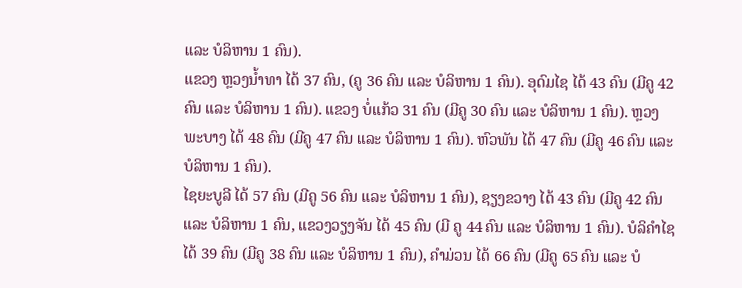ແລະ ບໍລິຫານ 1 ຄົນ).
ແຂວງ ຫຼວງນ້ຳທາ ໄດ້ 37 ຄົນ, (ຄູ 36 ຄົນ ແລະ ບໍລິຫານ 1 ຄົນ). ອຸດົມໄຊ ໄດ້ 43 ຄົນ (ມີຄູ 42 ຄົນ ແລະ ບໍລິຫານ 1 ຄົນ). ແຂວງ ບໍ່ແກ້ວ 31 ຄົນ (ມີຄູ 30 ຄົນ ແລະ ບໍລິຫານ 1 ຄົນ). ຫຼວງພະບາງ ໄດ້ 48 ຄົນ (ມີຄູ 47 ຄົນ ແລະ ບໍລິຫານ 1 ຄົນ). ຫົວພັນ ໄດ້ 47 ຄົນ (ມີຄູ 46 ຄົນ ແລະ ບໍລິຫານ 1 ຄົນ).
ໄຊຍະບູລີ ໄດ້ 57 ຄົນ (ມີຄູ 56 ຄົນ ແລະ ບໍລິຫານ 1 ຄົນ), ຊຽງຂວາງ ໄດ້ 43 ຄົນ (ມີຄູ 42 ຄົນ ແລະ ບໍລິຫານ 1 ຄົນ, ແຂວງວຽງຈັນ ໄດ້ 45 ຄົນ (ມີ ຄູ 44 ຄົນ ແລະ ບໍລິຫານ 1 ຄົນ). ບໍລິຄຳໄຊ ໄດ້ 39 ຄົນ (ມີຄູ 38 ຄົນ ແລະ ບໍລິຫານ 1 ຄົນ), ຄຳມ່ວນ ໄດ້ 66 ຄົນ (ມີຄູ 65 ຄົນ ແລະ ບໍ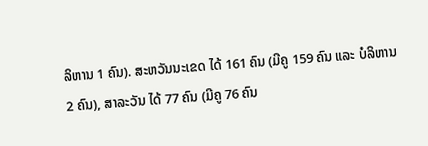ລິຫານ 1 ຄົນ). ສະຫວັນນະເຂດ ໄດ້ 161 ຄົນ (ມີຄູ 159 ຄົນ ແລະ ບໍລິຫານ 2 ຄົນ), ສາລະວັນ ໄດ້ 77 ຄົນ (ມີຄູ 76 ຄົນ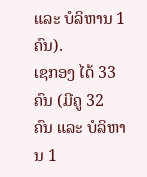ແລະ ບໍລິຫານ 1 ຄົນ).
ເຊກອງ ໄດ້ 33 ຄົນ (ມີຄູ 32 ຄົນ ແລະ ບໍລິຫານ 1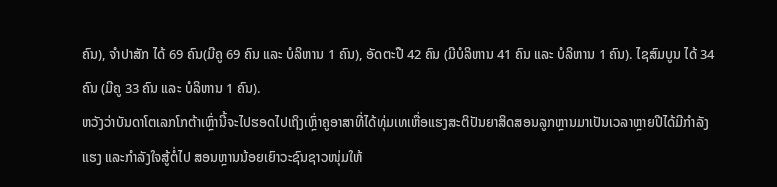ຄົນ), ຈຳປາສັກ ໄດ້ 69 ຄົນ(ມີຄູ 69 ຄົນ ແລະ ບໍລິຫານ 1 ຄົນ), ອັດຕະປື 42 ຄົນ (ມີບໍລິຫານ 41 ຄົນ ແລະ ບໍລິຫານ 1 ຄົນ). ໄຊສົມບູນ ໄດ້ 34 ຄົນ (ມີຄູ 33 ຄົນ ແລະ ບໍລິຫານ 1 ຄົນ).
ຫວັງວ່າບັນດາໂຕເລກໂກຕ້າເຫຼົ່ານີ້ຈະໄປຮອດໄປເຖິງເຫຼົ່າຄູອາສາທີ່ໄດ້ທຸ່ມເທເຫື່ອແຮງສະຕິປັນຍາສິດສອນລູກຫຼານມາເປັນເວລາຫຼາຍປີໄດ້ມີກຳລັງແຮງ ແລະກຳລັງໃຈສູ້ຕໍ່ໄປ ສອນຫຼານນ້ອຍເຍົາວະຊົນຊາວໜຸ່ມໃຫ້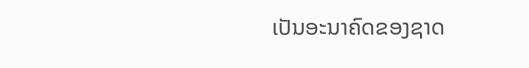ເປັນອະນາຄົດຂອງຊາດ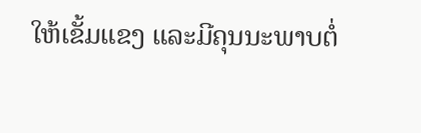ໃຫ້ເຂັ້ມແຂງ ແລະມີຄຸນນະພາບຕໍ່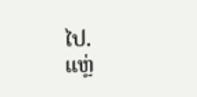ໄປ.
ແຫຼ່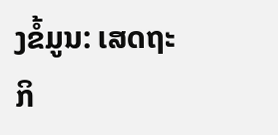ງຂໍ້ມູນ: ເສດຖະກິ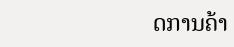ດການຄ້າ